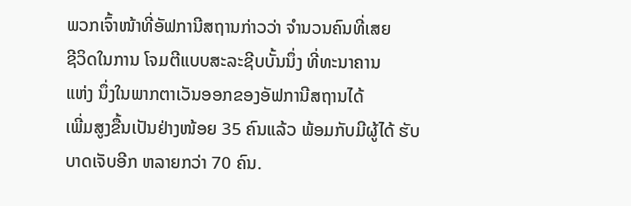ພວກເຈົ້າໜ້າທີ່ອັຟການີສຖານກ່າວວ່າ ຈໍານວນຄົນທີ່ເສຍ
ຊີວິດໃນການ ໂຈມຕີແບບສະລະຊີບບັ້ນນຶ່ງ ທີ່ທະນາຄານ
ແຫ່ງ ນຶ່ງໃນພາກຕາເວັນອອກຂອງອັຟການີສຖານໄດ້
ເພີ່ມສູງຂື້ນເປັນຢ່າງໜ້ອຍ 35 ຄົນແລ້ວ ພ້ອມກັບມີຜູ້ໄດ້ ຮັບບາດເຈັບອີກ ຫລາຍກວ່າ 70 ຄົນ.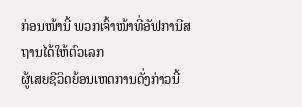ກ່ອນໜ້ານີ້ ພວກເຈົ້າໜ້າທີ່ອັຟການີສຖານໄດ້ໃຫ້ຕົວເລກ
ຜູ້ເສຍຊີວິດຍ້ອນເຫດການດັ່ງກ່າວນີ້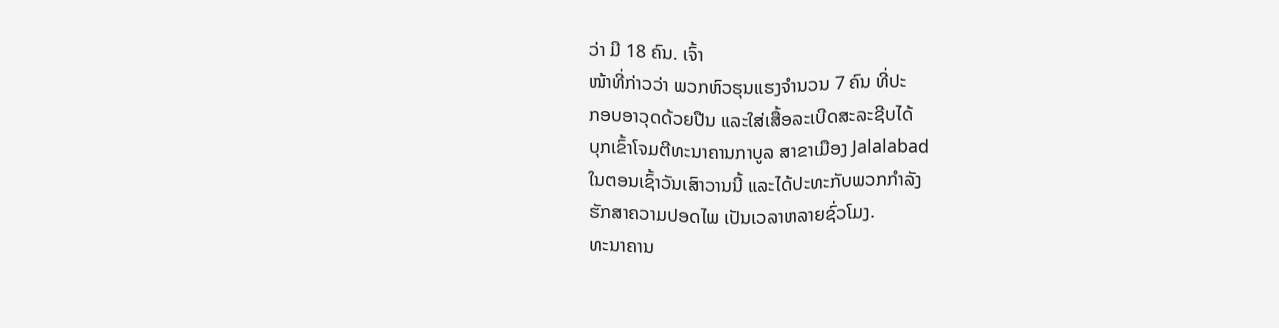ວ່າ ມີ 18 ຄົນ. ເຈົ້າ
ໜ້າທີ່ກ່າວວ່າ ພວກຫົວຮຸນແຮງຈໍານວນ 7 ຄົນ ທີ່ປະ
ກອບອາວຸດດ້ວຍປືນ ແລະໃສ່ເສື້ອລະເບີດສະລະຊີບໄດ້
ບຸກເຂົ້າໂຈມຕີທະນາຄານກາບູລ ສາຂາເມືອງ Jalalabad
ໃນຕອນເຊົ້າວັນເສົາວານນີ້ ແລະໄດ້ປະທະກັບພວກກໍາລັງ
ຮັກສາຄວາມປອດໄພ ເປັນເວລາຫລາຍຊົ່ວໂມງ.
ທະນາຄານ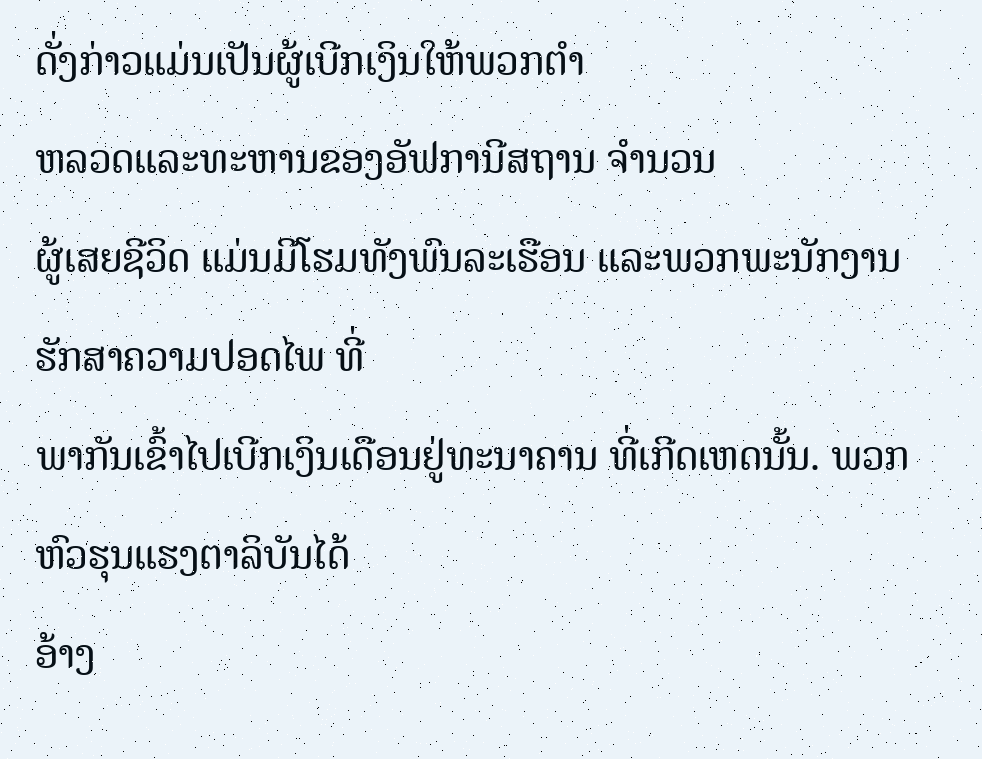ດັ່ງກ່າວແມ່ນເປັນຜູ້ເບີກເງິນໃຫ້ພວກຕໍາ
ຫລວດແລະທະຫານຂອງອັຟການີສຖານ ຈໍານວນ
ຜູ້ເສຍຊີວິດ ແມ່ນມີໂຮມທັງພົນລະເຮືອນ ແລະພວກພະນັກງານຮັກສາຄວາມປອດໄພ ທີ່
ພາກັນເຂົ້າໄປເບີກເງິນເດືອນຢູ່ທະນາຄານ ທີ່ເກີດເຫດນັ້ນ. ພວກຫົວຮຸນແຮງຕາລິບັນໄດ້
ອ້າງ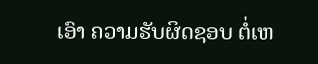ເອົາ ຄວາມຮັບຜິດຊອບ ຕໍ່ເຫ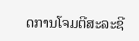ດການໂຈມຕີສະລະຊີ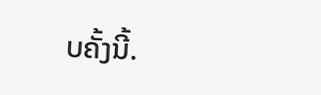ບຄັ້ງນີ້.